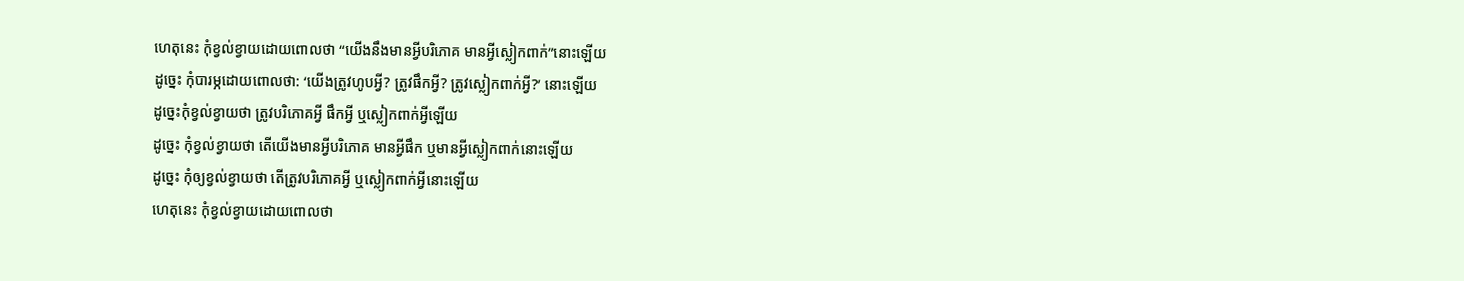ហេតុនេះ កុំខ្វល់ខ្វាយដោយពោលថា “យើងនឹងមានអ្វីបរិភោគ មានអ្វីស្លៀកពាក់”នោះឡើយ
ដូច្នេះ កុំបារម្ភដោយពោលថា: ‘យើងត្រូវហូបអ្វី? ត្រូវផឹកអ្វី? ត្រូវស្លៀកពាក់អ្វី?’ នោះឡើយ
ដូច្នេះកុំខ្វល់ខ្វាយថា ត្រូវបរិភោគអ្វី ផឹកអ្វី ឬស្លៀកពាក់អ្វីឡើយ
ដូច្នេះ កុំខ្វល់ខ្វាយថា តើយើងមានអ្វីបរិភោគ មានអ្វីផឹក ឬមានអ្វីស្លៀកពាក់នោះឡើយ
ដូច្នេះ កុំឲ្យខ្វល់ខ្វាយថា តើត្រូវបរិភោគអ្វី ឬស្លៀកពាក់អ្វីនោះឡើយ
ហេតុនេះ កុំខ្វល់ខ្វាយដោយពោលថា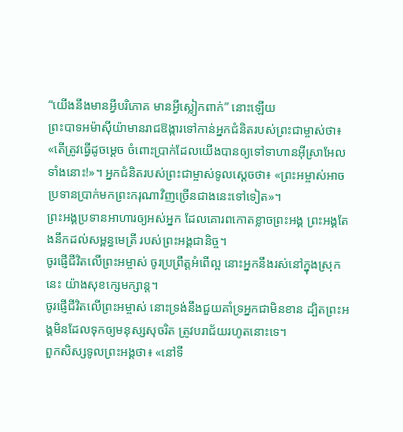“យើងនឹងមានអ្វីបរិភោគ មានអ្វីស្លៀកពាក់” នោះឡើយ
ព្រះបាទអម៉ាស៊ីយ៉ាមានរាជឱង្ការទៅកាន់អ្នកជំនិតរបស់ព្រះជាម្ចាស់ថា៖ «តើត្រូវធ្វើដូចម្ដេច ចំពោះប្រាក់ដែលយើងបានឲ្យទៅទាហានអ៊ីស្រាអែលទាំងនោះ!»។ អ្នកជំនិតរបស់ព្រះជាម្ចាស់ទូលស្ដេចថា៖ «ព្រះអម្ចាស់អាចប្រទានប្រាក់មកព្រះករុណាវិញច្រើនជាងនេះទៅទៀត»។
ព្រះអង្គប្រទានអាហារឲ្យអស់អ្នក ដែលគោរពកោតខ្លាចព្រះអង្គ ព្រះអង្គតែងនឹកដល់សម្ពន្ធមេត្រី របស់ព្រះអង្គជានិច្ច។
ចូរផ្ញើជីវិតលើព្រះអម្ចាស់ ចូរប្រព្រឹត្តអំពើល្អ នោះអ្នកនឹងរស់នៅក្នុងស្រុកនេះ យ៉ាងសុខក្សេមក្សាន្ត។
ចូរផ្ញើជីវិតលើព្រះអម្ចាស់ នោះទ្រង់នឹងជួយគាំទ្រអ្នកជាមិនខាន ដ្បិតព្រះអង្គមិនដែលទុកឲ្យមនុស្សសុចរិត ត្រូវបរាជ័យរហូតនោះទេ។
ពួកសិស្សទូលព្រះអង្គថា៖ «នៅទី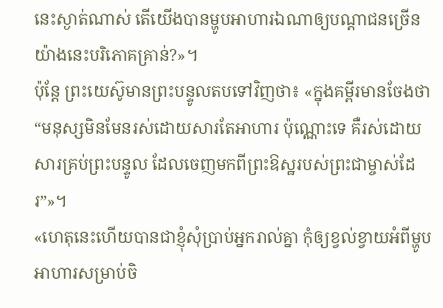នេះស្ងាត់ណាស់ តើយើងបានម្ហូបអាហារឯណាឲ្យបណ្ដាជនច្រើនយ៉ាងនេះបរិភោគគ្រាន់?»។
ប៉ុន្តែ ព្រះយេស៊ូមានព្រះបន្ទូលតបទៅវិញថា៖ «ក្នុងគម្ពីរមានចែងថា “មនុស្សមិនមែនរស់ដោយសារតែអាហារ ប៉ុណ្ណោះទេ គឺរស់ដោយសារគ្រប់ព្រះបន្ទូល ដែលចេញមកពីព្រះឱស្ឋរបស់ព្រះជាម្ចាស់ដែរ”»។
«ហេតុនេះហើយបានជាខ្ញុំសុំប្រាប់អ្នករាល់គ្នា កុំឲ្យខ្វល់ខ្វាយអំពីម្ហូបអាហារសម្រាប់ចិ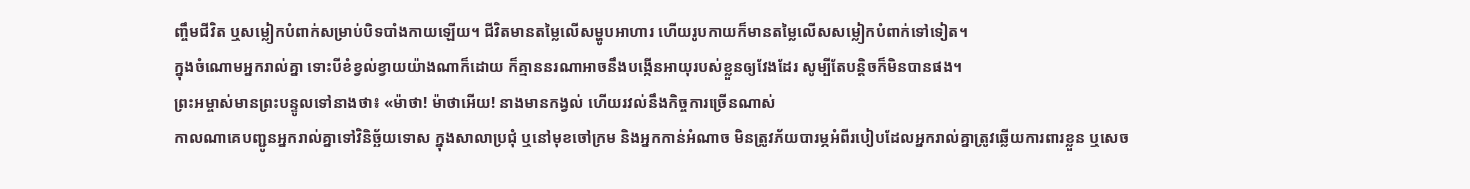ញ្ចឹមជីវិត ឬសម្លៀកបំពាក់សម្រាប់បិទបាំងកាយឡើយ។ ជីវិតមានតម្លៃលើសម្ហូបអាហារ ហើយរូបកាយក៏មានតម្លៃលើសសម្លៀកបំពាក់ទៅទៀត។
ក្នុងចំណោមអ្នករាល់គ្នា ទោះបីខំខ្វល់ខ្វាយយ៉ាងណាក៏ដោយ ក៏គ្មាននរណាអាចនឹងបង្កើនអាយុរបស់ខ្លួនឲ្យវែងដែរ សូម្បីតែបន្តិចក៏មិនបានផង។
ព្រះអម្ចាស់មានព្រះបន្ទូលទៅនាងថា៖ «ម៉ាថា! ម៉ាថាអើយ! នាងមានកង្វល់ ហើយរវល់នឹងកិច្ចការច្រើនណាស់
កាលណាគេបញ្ជូនអ្នករាល់គ្នាទៅវិនិច្ឆ័យទោស ក្នុងសាលាប្រជុំ ឬនៅមុខចៅក្រម និងអ្នកកាន់អំណាច មិនត្រូវភ័យបារម្ភអំពីរបៀបដែលអ្នករាល់គ្នាត្រូវឆ្លើយការពារខ្លួន ឬសេច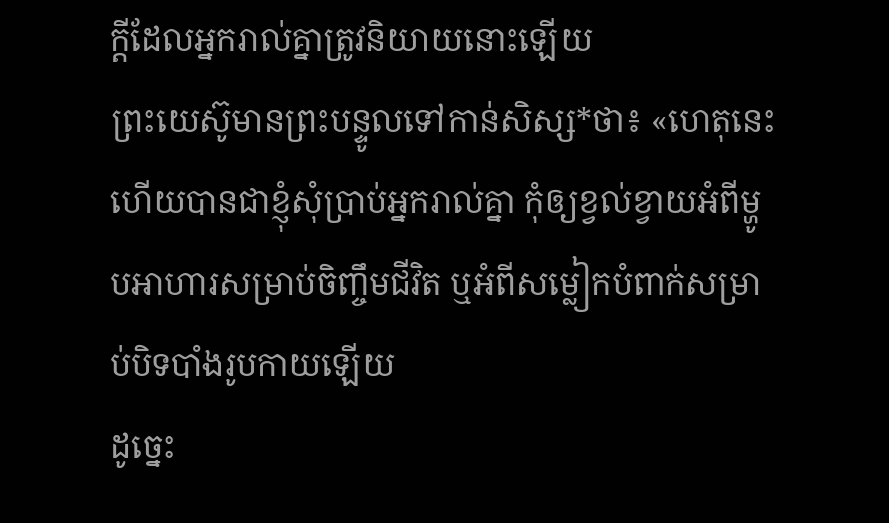ក្ដីដែលអ្នករាល់គ្នាត្រូវនិយាយនោះឡើយ
ព្រះយេស៊ូមានព្រះបន្ទូលទៅកាន់សិស្ស*ថា៖ «ហេតុនេះហើយបានជាខ្ញុំសុំប្រាប់អ្នករាល់គ្នា កុំឲ្យខ្វល់ខ្វាយអំពីម្ហូបអាហារសម្រាប់ចិញ្ចឹមជីវិត ឬអំពីសម្លៀកបំពាក់សម្រាប់បិទបាំងរូបកាយឡើយ
ដូច្នេះ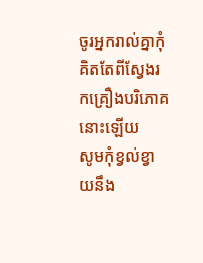ចូរអ្នករាល់គ្នាកុំគិតតែពីស្វែងរកគ្រឿងបរិភោគនោះឡើយ
សូមកុំខ្វល់ខ្វាយនឹង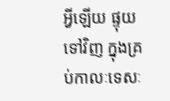អ្វីឡើយ ផ្ទុយទៅវិញ ក្នុងគ្រប់កាលៈទេសៈ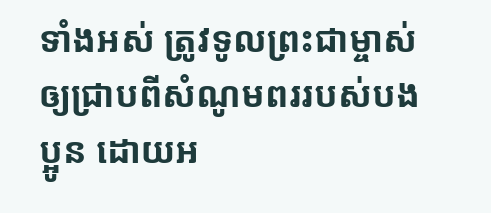ទាំងអស់ ត្រូវទូលព្រះជាម្ចាស់ឲ្យជ្រាបពីសំណូមពររបស់បងប្អូន ដោយអ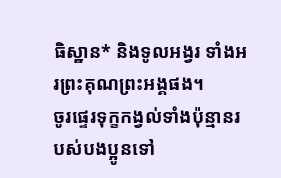ធិស្ឋាន* និងទូលអង្វរ ទាំងអរព្រះគុណព្រះអង្គផង។
ចូរផ្ទេរទុក្ខកង្វល់ទាំងប៉ុន្មានរបស់បងប្អូនទៅ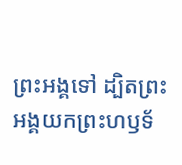ព្រះអង្គទៅ ដ្បិតព្រះអង្គយកព្រះហឫទ័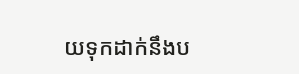យទុកដាក់នឹងប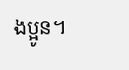ងប្អូន។